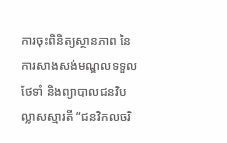ការចុះពិនិត្យស្ថានភាព នៃការសាងសង់មណ្ឌលទទួលថែទាំ និងព្យាបាលជនវិបល្លាសស្មារតី “ជនវិកលចរិ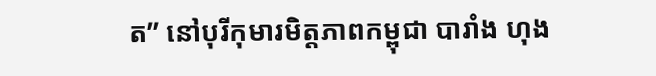ត” នៅបុរីកុមារមិត្តភាពកម្ពុជា បារាំង ហុង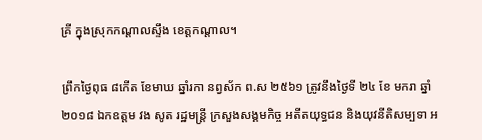គ្រី ក្នុងស្រុកកណ្តាលស្ទឹង ខេត្តកណ្តាល។

ព្រឹកថ្ងៃពុធ ៨កើត ខែមាឃ ឆ្នាំរកា នព្វស័ក ព.ស ២៥៦១ ត្រូវនឹងថ្ងៃទី ២៤ ខែ មករា ឆ្នាំ ២០១៨ ឯកឧត្តម វង សូត រដ្ឋមន្ត្រី ក្រសួងសង្គមកិច្ច អតីតយុទ្ធជន និងយុវនីតិសម្បទា អ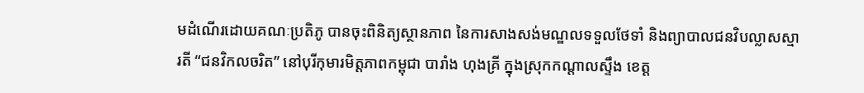មដំណើរដោយគណៈប្រតិភូ បានចុះពិនិត្យស្ថានភាព នៃការសាងសង់មណ្ឌលទទួលថែទាំ និងព្យាបាលជនវិបល្លាសស្មារតី “ជនវិកលចរិត” នៅបុរីកុមារមិត្តភាពកម្ពុជា បារាំង ហុងគ្រី ក្នុងស្រុកកណ្តាលស្ទឹង ខេត្ត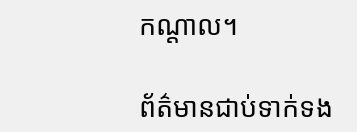កណ្តាល។

ព័ត៌មានជាប់ទាក់ទង